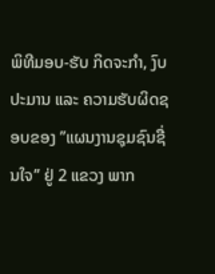ພິທີມອບ-ຮັບ ກິດຈະກໍາ, ງົບປະມານ ແລະ ຄວາມຮັບຜິດຊອບຂອງ ”ແຜນງານຊຸມຊົນຊື່ນໃຈ” ຢູ່ 2 ແຂວງ ພາກ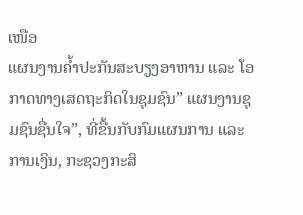ເໜືອ
ແຜນງານຄໍ້າປະກັນສະບຽງອາຫານ ແລະ ໂອກາດທາງເສດຖະກິດໃນຊຸມຊົນ” ແຜນງານຊຸມຊົນຊື່ນໃຈ”, ທີ່ຂື້ນກັບກົມແຜນການ ແລະ ການເງິນ, ກະຊວງກະສິ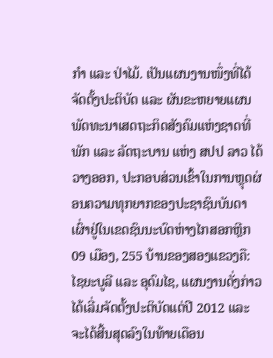ກໍາ ແລະ ປ່າໄມ້. ເປັນແຜນງານໜຶ່ງທີ່ໄດ້ຈັດຕັ້ງປະຕິບັດ ແລະ ຜັນຂະຫຍາຍແຜນພັດທະນາເສດຖະກິດສັງຄົມແຫ່ງຊາດທີ່ພັກ ແລະ ລັດຖະບານ ແຫ່ງ ສປປ ລາວ ໄດ້ວາງອອກ, ປະກອບສ່ວນເຂົ້າໃນການຫຼຸດຜ່ອນຄວາມທຸກຍາກຂອງປະຊາຊົນບັນດາເຜົ່າຢູ່ໃນເຂດຊົນນະບົດຫ່າງໄກສອກຫຼີກ 09 ເມືອງ, 255 ບ້ານຂອງສອງແຂວງຄື: ໄຊຍະບູລີ ແລະ ອຸດົມໄຊ, ແຜນງານດັ່ງກ່າວໄດ້ເລີ່ມຈັດຕັ້ງປະຕິບັດແຕ່ປີ 2012 ແລະ ຈະໄດ້ສີ້ນສຸດລົງໃນທ້າຍເດືອນ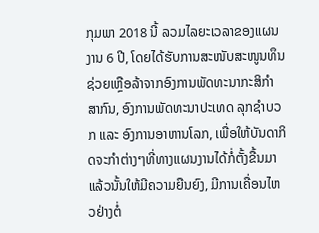ກຸມພາ 2018 ນີ້ ລວມໄລຍະເວລາຂອງແຜນງານ 6 ປີ, ໂດຍໄດ້ຮັບການສະໜັບສະໜູນທຶນຊ່ວຍເຫຼືອລ້າຈາກອົງການພັດທະນາກະສິກໍາ ສາກົນ, ອົງການພັດທະນາປະເທດ ລຸກຊໍາບວກ ແລະ ອົງການອາຫານໂລກ, ເພື່ອໃຫ້ບັນດາກິດຈະກໍາຕ່າງໆທີ່ທາງແຜນງານໄດ້ກໍ່ຕັ້ງຂື້ນມາແລ້ວນັ້ນໃຫ້ມີຄວາມຍືນຍົງ, ມີການເຄື່ອນໄຫວຢ່າງຕໍ່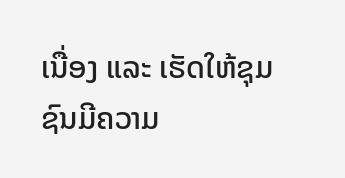ເນື່ອງ ແລະ ເຮັດໃຫ້ຊຸມຊົນມີຄວາມ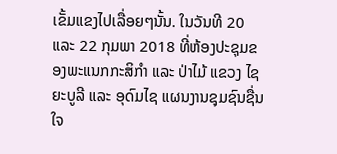ເຂັ້ມແຂງໄປເລື່ອຍໆນັ້ນ. ໃນວັນທີ 20 ແລະ 22 ກຸມພາ 2018 ທີ່ຫ້ອງປະຊຸມຂອງພະແນກກະສິກໍາ ແລະ ປ່າໄມ້ ແຂວງ ໄຊຍະບູລີ ແລະ ອຸດົມໄຊ ແຜນງານຊຸມຊົນຊື່ນໃຈ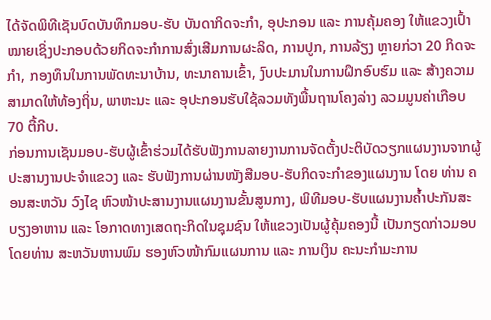ໄດ້ຈັດພິທີເຊັນບົດບັນທຶກມອບ-ຮັບ ບັນດາກິດຈະກໍາ, ອຸປະກອນ ແລະ ການຄຸ້ມຄອງ ໃຫ້ແຂວງເປົ້າໝາຍເຊິ່ງປະກອບດ້ວຍກິດຈະກໍາການສົ່ງເສີມການຜະລິດ, ການປູກ, ການລ້ຽງ ຫຼາຍກ່ວາ 20 ກິດຈະກໍາ, ກອງທຶນໃນການພັດທະນາບ້ານ, ທະນາຄານເຂົ້າ, ງົບປະມານໃນການຝຶກອົບຮົມ ແລະ ສ້າງຄວາມສາມາດໃຫ້ທ້ອງຖິ່ນ, ພາຫະນະ ແລະ ອຸປະກອນຮັບໃຊ້ລວມທັງພື້ນຖານໂຄງລ່າງ ລວມມູນຄ່າເກືອບ 70 ຕື້ກີບ.
ກ່ອນການເຊັນມອບ-ຮັບຜູ້ເຂົ້າຮ່ວມໄດ້ຮັບຟັງການລາຍງານການຈັດຕັ້ງປະຕິບັດວຽກແຜນງານຈາກຜູ້ປະສານງານປະຈໍາແຂວງ ແລະ ຮັບຟັງການຜ່ານໜັງສືມອບ-ຮັບກິດຈະກໍາຂອງແຜນງານ ໂດຍ ທ່ານ ຄອນສະຫວັນ ວົງໄຊ ຫົວໜ້າປະສານງານແຜນງານຂັ້ນສູນກາງ, ພິທີມອບ-ຮັບແຜນງານຄໍ້າປະກັນສະບຽງອາຫານ ແລະ ໂອກາດທາງເສດຖະກິດໃນຊຸມຊົນ ໃຫ້ແຂວງເປັນຜູ້ຄຸ້ມຄອງນີ້ ເປັນກຽດກ່າວມອບໂດຍທ່ານ ສະຫວັນຫານພົມ ຮອງຫົວໜ້າກົມແຜນການ ແລະ ການເງິນ ຄະນະກໍາມະການ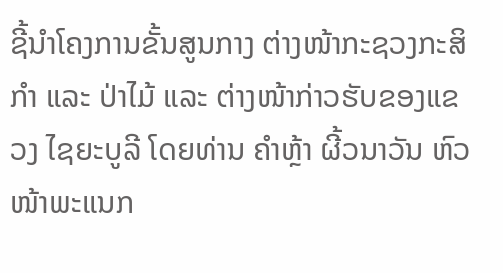ຊີ້ນໍາໂຄງການຂັ້ນສູນກາງ ຕ່າງໜ້າກະຊວງກະສິກໍາ ແລະ ປ່າໄມ້ ແລະ ຕ່າງໜ້າກ່າວຮັບຂອງແຂວງ ໄຊຍະບູລີ ໂດຍທ່ານ ຄໍາຫຼ້າ ຜີ້ວນາວັນ ຫົວໜ້າພະແນກ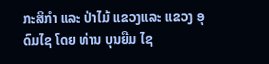ກະສິກໍາ ແລະ ປ່າໄມ້ ແຂວງແລະ ແຂວງ ອຸດົມໄຊ ໂດຍ ທ່ານ ບຸນຍືມ ໄຊ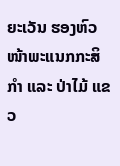ຍະເວັນ ຮອງຫົວໜ້າພະແນກກະສິກໍາ ແລະ ປ່າໄມ້ ແຂວ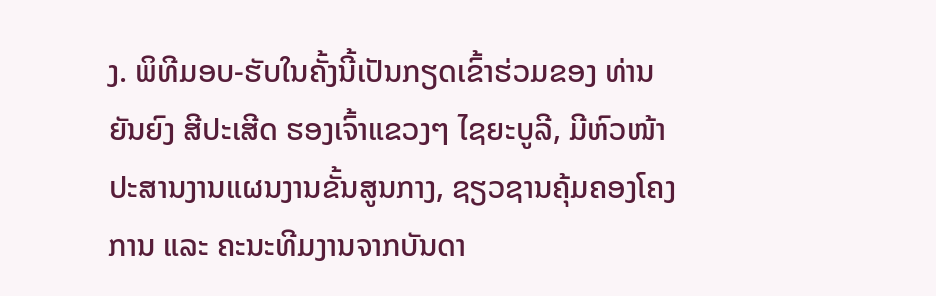ງ. ພິທີມອບ-ຮັບໃນຄັ້ງນີ້ເປັນກຽດເຂົ້າຮ່ວມຂອງ ທ່ານ ຍັນຍົງ ສີປະເສີດ ຮອງເຈົ້າແຂວງໆ ໄຊຍະບູລີ, ມີຫົວໜ້າປະສານງານແຜນງານຂັ້ນສູນກາງ, ຊຽວຊານຄຸ້ມຄອງໂຄງການ ແລະ ຄະນະທີມງານຈາກບັນດາ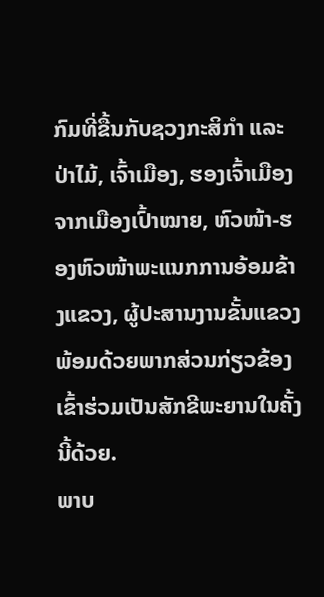ກົມທີ່ຂື້ນກັບຊວງກະສິກໍາ ແລະ ປ່າໄມ້, ເຈົ້າເມືອງ, ຮອງເຈົ້າເມືອງຈາກເມືອງເປົ້າໝາຍ, ຫົວໜ້າ-ຮອງຫົວໜ້າພະແນກການອ້ອມຂ້າງແຂວງ, ຜູ້ປະສານງານຂັ້ນແຂວງ ພ້ອມດ້ວຍພາກສ່ວນກ່ຽວຂ້ອງເຂົ້າຮ່ວມເປັນສັກຂີພະຍານໃນຄັ້ງນີ້ດ້ວຍ.
ພາບ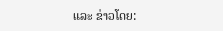ແລະ ຂ່າວໂດຍ: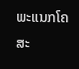ພະແນກໂຄສະ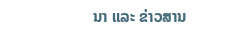ນາ ແລະ ຂ່າວສານ